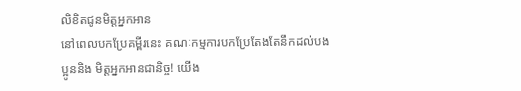លិខិតជូនមិត្តអ្នកអាន
នៅពេលបកប្រែគម្ពីរនេះ គណៈកម្មការបកប្រែតែងតែនឹកដល់បងប្អូននិង មិត្តអ្នកអានជានិច្ច! យើង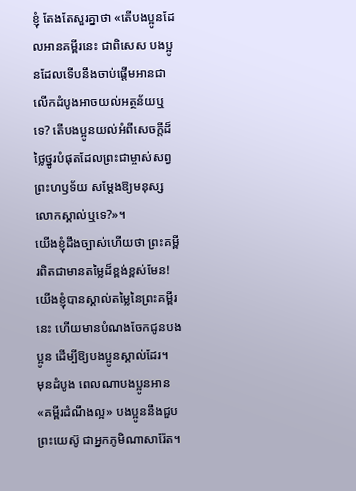ខ្ញុំ តែងតែសួរគ្នាថា «តើបងប្អូនដែលអានគម្ពីរនេះ ជាពិសេស បងប្អូនដែលទើបនឹងចាប់ផ្តើមអានជាលើកដំបូងអាចយល់អត្ថន័យឬទេ? តើបងប្អូនយល់អំពីសេចក្ដីដ៏ថ្លៃថ្នូរបំផុតដែលព្រះជាម្ចាស់សព្វព្រះហឫទ័យ សម្ដែងឱ្យមនុស្សលោកស្គាល់ឬទេ?»។
យើងខ្ញុំដឹងច្បាស់ហើយថា ព្រះគម្ពីរពិតជាមានតម្លៃដ៏ខ្ពង់ខ្ពស់មែន! យើងខ្ញុំបានស្គាល់តម្លៃនៃព្រះគម្ពីរនេះ ហើយមានបំណងចែកជូនបងប្អូន ដើម្បីឱ្យបងប្អូនស្គាល់ដែរ។
មុនដំបូង ពេលណាបងប្អូនអាន «គម្ពីរដំណឹងល្អ» បងប្អូននឹងជួបព្រះយេស៊ូ ជាអ្នកភូមិណាសារ៉ែត។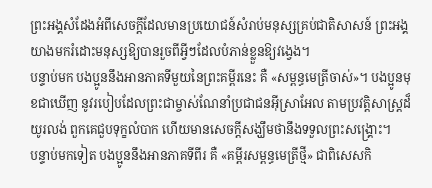ព្រះអង្គសំដែងអំពីសេចក្តីដែលមានប្រយោជន៍សំរាប់មនុស្សគ្រប់ជាតិសាសន៍ ព្រះអង្គយាងមករំដោះមនុស្សឱ្យបានរួចពីអ្វីៗដែលបំភាន់ខ្លួនឱ្យវង្វេង។
បន្ទាប់មក បងប្អូននឹងអានភាគទីមួយនៃព្រះគម្ពីរនេះ គឺ «សម្ពន្ធមេត្រីចាស់»។ បងប្អូនមុខជាឃើញ នូវរបៀបដែលព្រះជាម្ចាស់ណែនាំប្រជាជនអ៊ីស្រាអែល តាមប្រវត្តិសាស្ត្រដ៏យូរលង់ ពួកគេជួបទុក្ខលំបាក ហើយមានសេចក្តីសង្ឃឹមថានឹងទទួលព្រះសង្គ្រោះ។
បន្ទាប់មកទៀត បងប្អូននឹងអានភាគទីពីរ គឺ «គម្ពីរសម្ពន្ធមេត្រីថ្មី» ជាពិសេសកិ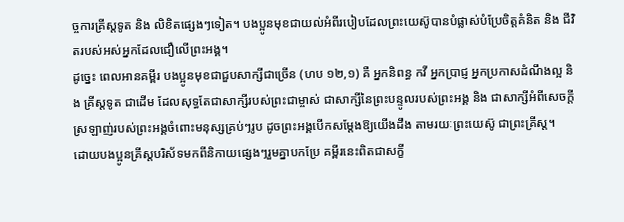ច្ចការគ្រីស្តទូត និង លិខិតផ្សេងៗទៀត។ បងប្អូនមុខជាយល់អំពីរបៀបដែលព្រះយេស៊ូបានបំផ្លាស់បំប្រែចិត្តគំនិត និង ជីវិតរបស់អស់អ្នកដែលជឿលើព្រះអង្គ។
ដូច្នេះ ពេលអានគម្ពីរ បងប្អូនមុខជាជួបសាក្សីជាច្រើន (ហប ១២,១) គឺ អ្នកនិពន្ធ កវី អ្នកប្រាជ្ញ អ្នកប្រកាសដំណឹងល្អ និង គ្រីស្តទូត ជាដើម ដែលសុទ្ធតែជាសាក្សីរបស់ព្រះជាម្ចាស់ ជាសាក្សីនៃព្រះបន្ទូលរបស់ព្រះអង្គ និង ជាសាក្សីអំពីសេចក្តីស្រឡាញ់របស់ព្រះអង្គចំពោះមនុស្សគ្រប់ៗរូប ដូចព្រះអង្គបើកសម្ដែងឱ្យយើងដឹង តាមរយៈព្រះយេស៊ូ ជាព្រះគ្រីស្ត។
ដោយបងប្អូនគ្រីស្តបរិស័ទមកពីនិកាយផ្សេងៗរួមគ្នាបកប្រែ គម្ពីរនេះពិតជាសក្ខី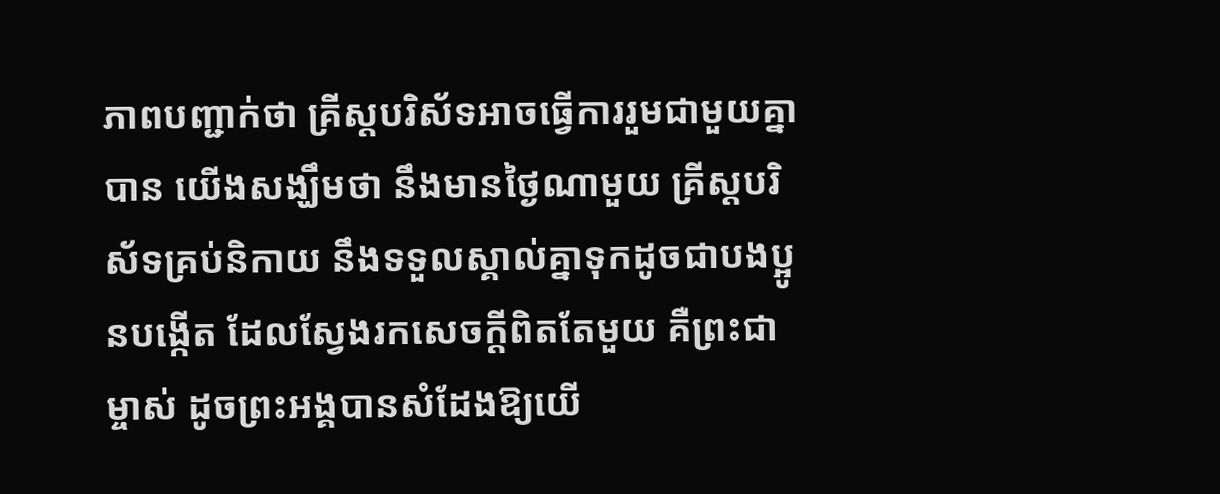ភាពបញ្ជាក់ថា គ្រីស្តបរិស័ទអាចធ្វើការរួមជាមួយគ្នាបាន យើងសង្ឃឹមថា នឹងមានថ្ងៃណាមួយ គ្រីស្តបរិស័ទគ្រប់និកាយ នឹងទទួលស្គាល់គ្នាទុកដូចជាបងប្អូនបង្កើត ដែលស្វែងរកសេចក្ដីពិតតែមួយ គឺព្រះជាម្ចាស់ ដូចព្រះអង្គបានសំដែងឱ្យយើ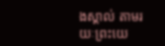ងស្គាល់ តាមរយៈព្រះយេ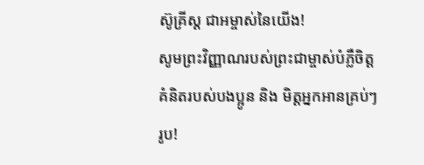ស៊ូគ្រីស្ត ជាអម្ចាស់នៃយើង!
សូមព្រះវិញ្ញាណរបស់ព្រះជាម្ចាស់បំភ្លឺចិត្តគំនិតរបស់បងប្អូន និង មិត្តអ្នកអានគ្រប់ៗរូប!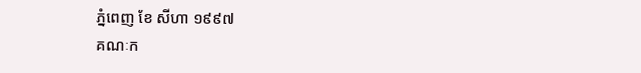ភ្នំពេញ ខែ សីហា ១៩៩៧
គណៈក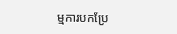ម្មការបកប្រែ